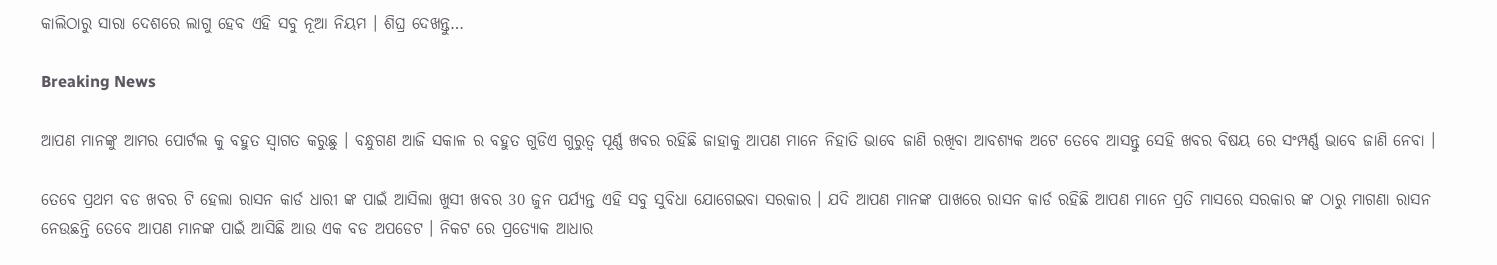କାଲିଠାରୁ ସାରା ଦେଶରେ ଲାଗୁ ହେବ ଏହି ସବୁ ନୂଆ ନିୟମ । ଶିଘ୍ର ଦେଖନ୍ତୁ…

Breaking News

ଆପଣ ମାନଙ୍କୁ ଆମର ପୋର୍ଟଲ କୁ ବହୁତ ସ୍ୱାଗତ କରୁଛୁ । ବନ୍ଧୁଗଣ ଆଜି ସକାଳ ର ବହୁତ ଗୁଡିଏ ଗୁରୁତ୍ୱ ପୂର୍ଣ୍ଣ ଖବର ରହିଛି ଜାହାକୁ ଆପଣ ମାନେ ନିହାତି ଭାବେ ଜାଣି ରଖିବା ଆବଶ୍ୟକ ଅଟେ ତେବେ ଆସନ୍ତୁ ସେହି ଖବର ବିଷୟ ରେ ସଂମ୍ପର୍ଣ୍ଣ ଭାବେ ଜାଣି ନେବା ।

ତେବେ ପ୍ରଥମ ବଡ ଖବର ଟି ହେଲା ରାସନ କାର୍ଡ ଧାରୀ ଙ୍କ ପାଇଁ ଆସିଲା ଖୁସୀ ଖବର 30 ଜୁନ ପର୍ଯ୍ୟନ୍ତ ଏହି ସବୁ ସୁବିଧା ଯୋଗେଇବା ସରକାର । ଯଦି ଆପଣ ମାନଙ୍କ ପାଖରେ ରାସନ କାର୍ଡ ରହିଛି ଆପଣ ମାନେ ପ୍ରତି ମାସରେ ସରକାର ଙ୍କ ଠାରୁ ମାଗଣା ରାସନ ନେଉଛନ୍ତି ତେବେ ଆପଣ ମାନଙ୍କ ପାଇଁ ଆସିଛି ଆଉ ଏକ ବଡ ଅପଡେଟ । ନିକଟ ରେ ପ୍ରତ୍ୟୋକ ଆଧାର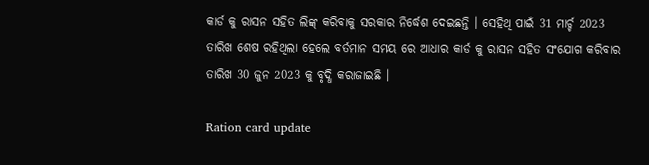କାର୍ଡ କୁ ରାସନ ସହିତ ଲିଙ୍କ୍ କରିବାକୁ ସରକାର ନିର୍ଦ୍ଧେଶ ଦେଇଛନ୍ତି । ସେହିଥି ପାଇଁ 31 ମାର୍ଚ୍ଚ 2023 ତାରିଖ ଶେଷ ରହିଥିଲା ହେଲେ ବର୍ତମାନ ସମୟ ରେ ଆଧାର କାର୍ଡ କୁ ରାସନ ସହିତ ସଂଯୋଗ କରିବାର ତାରିଖ 30 ଜୁନ 2023 କୁ ବୃଦ୍ଧି କରାଜାଇଛି ।

Ration card update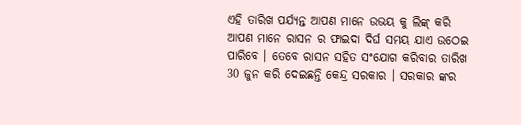ଏହି ତାରିଖ ପର୍ଯ୍ୟନ୍ତ ଆପଣ ମାନେ ଉଭୟ କୁ ଲିଙ୍କ୍ କରି ଆପଣ ମାନେ ରାସନ ର ଫାଇଦା ଦିର୍ଘ ସମୟ ଯାଏ ଉଠେଇ ପାରିବେ । ତେବେ ରାସନ ସହିତ ସଂଯୋଗ କରିବାର ତାରିଖ 30 ଜୁନ କରି ଦେଇଛନ୍ତି କେନ୍ଦ୍ର ସରକାର । ସରକାର ଙ୍କର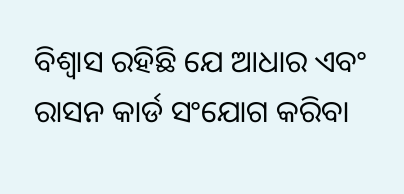ବିଶ୍ୱାସ ରହିଛି ଯେ ଆଧାର ଏବଂ ରାସନ କାର୍ଡ ସଂଯୋଗ କରିବା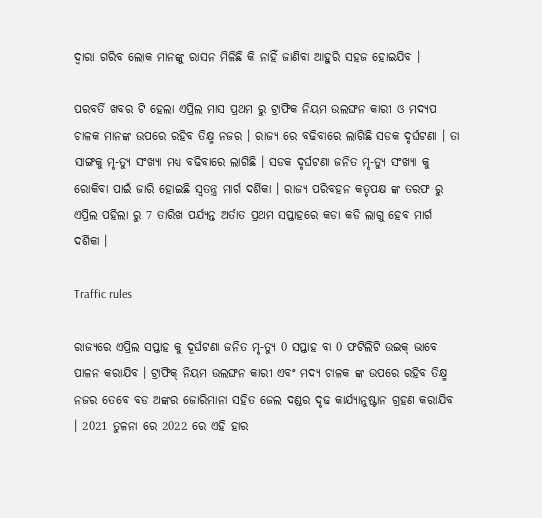ଦ୍ୱାରା ଗରିବ ଲୋକ ମାନଙ୍କୁ ରାସନ ମିଳିଛି କି ନାହିଁ ଜାଣିବା ଆହୁରି ସହଜ ହୋଇଯିବ ।

ପରବର୍ତି ଖବର ଟି ହେଲା ଏପ୍ରିଲ ମାସ ପ୍ରଥମ ରୁ ଟ୍ରାଫିକ ନିୟମ ଉଲଙ୍ଘନ କାରୀ ଓ ମଦ୍ୟପ ଚାଳକ ମାନଙ୍କ ଉପରେ ରହିବ ତିକ୍ଷ୍ମ ନଜର । ରାଜ୍ୟ ରେ ବଢିବାରେ ଲାଗିଛି ସଡକ ଦୃର୍ଘଟଣା । ତା ସାଙ୍ଗକୁ ମୃ-ତ୍ୟୁ ସଂଖ୍ୟା ମଧ୍ୟ ବଢିବାରେ ଲାଗିଛି । ସଡକ ଦୃର୍ଘଟଣା ଜନିତ ମୃ-ତ୍ୟୁ ସଂଖ୍ୟା କୁ ରୋକିବା ପାଇଁ ଜାରି ହୋଇଛି ସ୍ୱତନ୍ତ୍ର ମାର୍ଗ ଦର୍ଶିକା । ରାଜ୍ୟ ପରିବହନ କତୃପକ୍ଷ ଙ୍କ ତରଫ ରୁ ଏପ୍ରିଲ ପହିଲା ରୁ 7 ତାରିଖ ପର୍ଯ୍ୟନ୍ତ ଅର୍ତାତ ପ୍ରଥମ ସପ୍ତାହରେ କଡା କଡି ଲାଗୁ ହେବ ମାର୍ଗ ଦର୍ଶିକା ।

Traffic rules

ରାଜ୍ୟରେ ଏପ୍ରିଲ ସପ୍ତାହ କୁ ଦୂର୍ଘଟଣା ଜନିତ ମୃ-ତ୍ୟୁ 0 ସପ୍ତାହ ବା 0 ଫଟିଲିଟି ଉଇକ୍ ଭାବେ ପାଳନ କରାଯିବ । ଟ୍ରାଫିକ୍ ନିୟମ ଉଲଙ୍ଘନ କାରୀ ଏବଂ ମଦ୍ୟ ଚାଳକ ଙ୍କ ଉପରେ ରହିବ ତିକ୍ଷ୍ମ ନଜର ତେବେ ବଡ ଅଙ୍କର ଜୋରିମାନା ସହିତ ଜେଲ ଦଣ୍ଡର ଦୃଢ କାର୍ଯ୍ୟାନୁଷ୍ଟାନ ଗ୍ରହଣ କରାଯିବ । 2021 ତୁଳନା ରେ 2022 ରେ ଏହି ହାର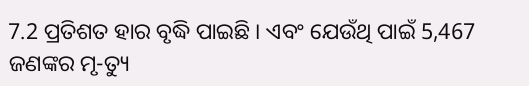7.2 ପ୍ରତିଶତ ହାର ବୃଦ୍ଧି ପାଇଛି । ଏବଂ ଯେଉଁଥି ପାଇଁ 5,467 ଜଣଙ୍କର ମୃ-ତ୍ୟୁ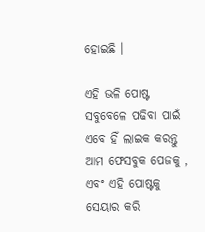ହୋଇଛି ।

ଏହି ଭଳି ପୋଷ୍ଟ ସବୁବେଳେ ପଢିବା ପାଇଁ ଏବେ ହିଁ ଲାଇକ କରନ୍ତୁ ଆମ ଫେସବୁକ ପେଜକୁ , ଏବଂ ଏହି ପୋଷ୍ଟକୁ ସେୟାର କରି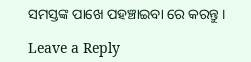ସମସ୍ତଙ୍କ ପାଖେ ପହଞ୍ଚାଇବା ରେ କରନ୍ତୁ ।

Leave a Reply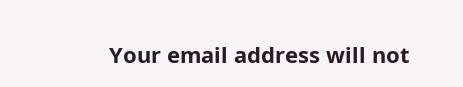Your email address will not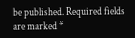be published. Required fields are marked *